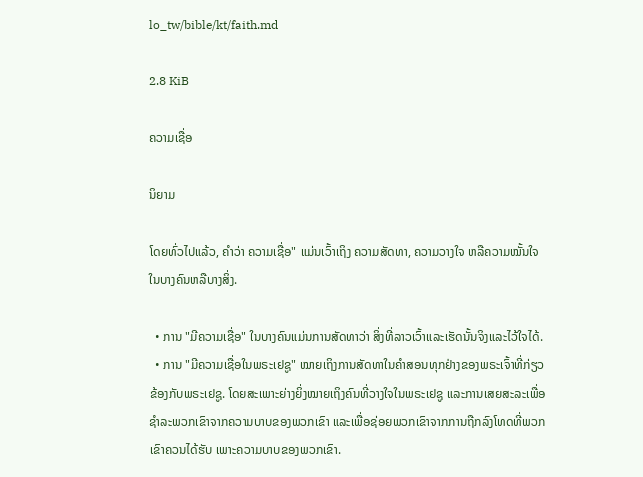lo_tw/bible/kt/faith.md

2.8 KiB

ຄວາມເຊື່ອ

ນິຍາມ

ໂດຍທົ່ວໄປແລ້ວ, ຄຳວ່າ ຄວາມເຊື່ອ" ແມ່ນເວົ້າເຖິງ ຄວາມສັດທາ, ຄວາມວາງໃຈ ຫລືຄວາມໝັ້ນໃຈໃນບາງຄົນຫລືບາງສິ່ງ.

  • ການ "ມີຄວາມເຊື່ອ" ໃນບາງຄົນແມ່ນການສັດທາວ່າ ສິ່ງທີ່ລາວເວົ້າແລະເຮັດນັ້ນຈິງແລະໄວ້ໃຈໄດ້.
  • ການ "ມີຄວາມເຊື່ອໃນພຣະເຢຊູ" ໝາຍເຖິງການສັດທາໃນຄຳສອນທຸກຢ່າງຂອງພຣະເຈົ້າທີ່ກ່ຽວຂ້ອງກັບພຣະເຢຊູ. ໂດຍສະເພາະຍ່າງຍິ່ງໝາຍເຖິງຄົນທີ່ວາງໃຈໃນພຣະເຢຊູ ແລະການເສຍສະລະເພື່ອຊຳລະພວກເຂົາຈາກຄວາມບາບຂອງພວກເຂົາ ແລະເພື່ອຊ່ອຍພວກເຂົາຈາກການຖືກລົງໂທດທີ່ພວກເຂົາຄວນໄດ້ຮັບ ເພາະຄວາມບາບຂອງພວກເຂົາ.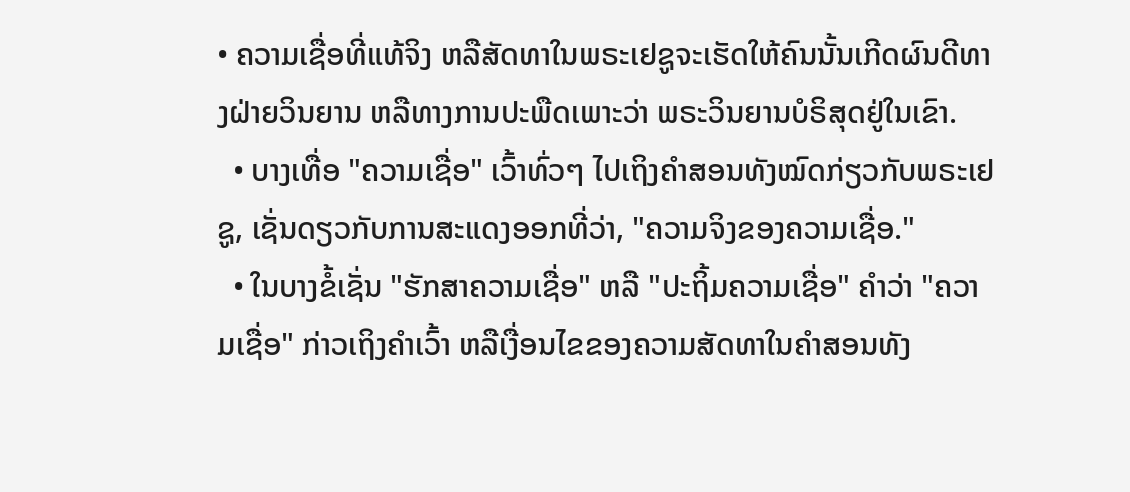• ຄວາມເຊື່ອທີ່ແທ້ຈິງ ຫລືສັດທາໃນພຣະເຢຊູຈະເຮັດໃຫ້ຄົນນັ້ນເກີດຜົນດີທາງຝ່າຍວິນຍານ ຫລືທາງການປະພືດເພາະວ່າ ພຣະວິນຍານບໍຣິສຸດຢູ່ໃນເຂົາ.
  • ບາງເທື່ອ "ຄວາມເຊື່ອ" ເວົ້າທົ່ວໆ ໄປເຖິງຄຳສອນທັງໝົດກ່ຽວກັບພຣະເຢຊູ, ເຊັ່ນດຽວກັບການສະແດງອອກທີ່ວ່າ, "ຄວາມຈິງຂອງຄວາມເຊື່ອ."
  • ໃນບາງຂໍ້ເຊັ່ນ "ຮັກສາຄວາມເຊື່ອ" ຫລື "ປະຖິ້ມຄວາມເຊື່ອ" ຄຳວ່າ "ຄວາມເຊື່ອ" ກ່າວເຖິງຄຳເວົ້າ ຫລືເງື່ອນໄຂຂອງຄວາມສັດທາໃນຄຳສອນທັງ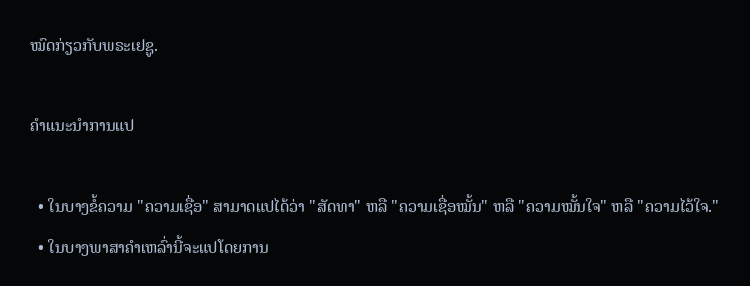ໝົດກ່ຽວກັບພຣະເຢຊູ.

ຄຳແນະນຳການແປ

  • ໃນບາງຂໍ້ຄວາມ "ຄວາມເຊື່ອ" ສາມາດແປໄດ້ວ່າ "ສັດທາ" ຫລື "ຄວາມເຊື່ອໝັ້ນ" ຫລື "ຄວາມໝັ້ນໃຈ" ຫລື "ຄວາມໄວ້ໃຈ."
  • ໃນບາງພາສາຄຳເຫລົ່ານີ້ຈະແປໂດຍການ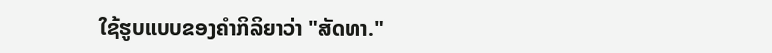ໃຊ້ຮູບແບບຂອງຄຳກິລິຍາວ່າ "ສັດທາ."